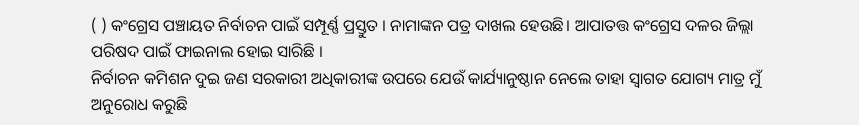( ) କଂଗ୍ରେସ ପଞ୍ଚାୟତ ନିର୍ବାଚନ ପାଇଁ ସମ୍ପୂର୍ଣ୍ଣ ପ୍ରସ୍ତୁତ । ନାମାଙ୍କନ ପତ୍ର ଦାଖଲ ହେଉଛି। ଆପାତତ୍ତ କଂଗ୍ରେସ ଦଳର ଜିଲ୍ଲା ପରିଷଦ ପାଇଁ ଫାଇନାଲ ହୋଇ ସାରିଛି ।
ନିର୍ବାଚନ କମିଶନ ଦୁଇ ଜଣ ସରକାରୀ ଅଧିକାରୀଙ୍କ ଉପରେ ଯେଉଁ କାର୍ଯ୍ୟାନୁଷ୍ଠାନ ନେଲେ ତାହା ସ୍ୱାଗତ ଯୋଗ୍ୟ ମାତ୍ର ମୁଁ ଅନୁରୋଧ କରୁଛି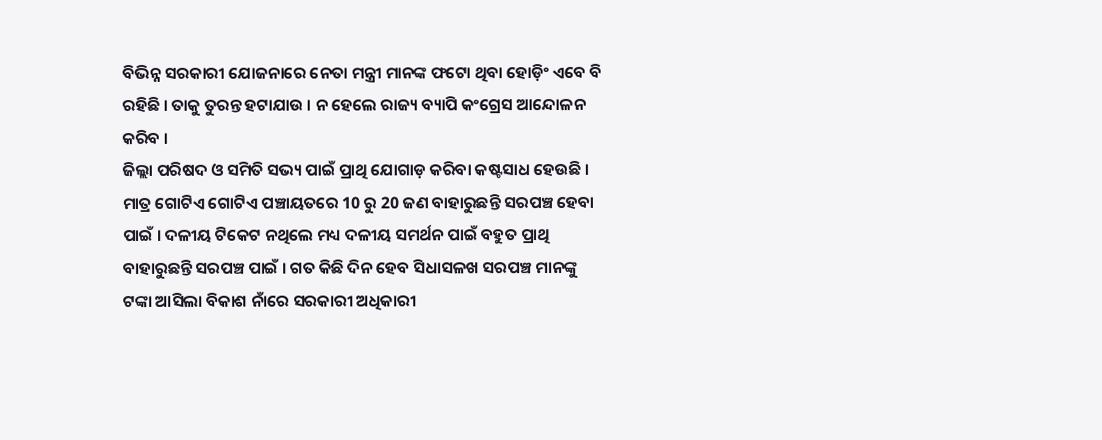ବିଭିନ୍ନ ସରକାରୀ ଯୋଜନାରେ ନେତା ମନ୍ତ୍ରୀ ମାନଙ୍କ ଫଟୋ ଥିବା ହୋଡ଼ିଂ ଏବେ ବି ରହିଛି । ତାକୁ ତୁରନ୍ତ ହଟାଯାଉ । ନ ହେଲେ ରାଜ୍ୟ ବ୍ୟାପି କଂଗ୍ରେସ ଆନ୍ଦୋଳନ କରିବ ।
ଜିଲ୍ଲା ପରିଷଦ ଓ ସମିତି ସଭ୍ୟ ପାଇଁ ପ୍ରାଥି ଯୋଗାଡ଼ କରିବା କଷ୍ଟସାଧ ହେଉଛି । ମାତ୍ର ଗୋଟିଏ ଗୋଟିଏ ପଞ୍ଚାୟତରେ 10 ରୁ 20 ଜଣ ବାହାରୁଛନ୍ତି ସରପଞ୍ଚ ହେବା ପାଇଁ । ଦଳୀୟ ଟିକେଟ ନଥିଲେ ମଧ୍ୟ ଦଳୀୟ ସମର୍ଥନ ପାଇଁ ବହୁତ ପ୍ରାଥି ବାହାରୁଛନ୍ତି ସରପଞ୍ଚ ପାଇଁ । ଗତ କିଛି ଦିନ ହେବ ସିଧାସଳଖ ସରପଞ୍ଚ ମାନଙ୍କୁ ଟଙ୍କା ଆସିଲା ବିକାଶ ନାଁରେ ସରକାରୀ ଅଧିକାରୀ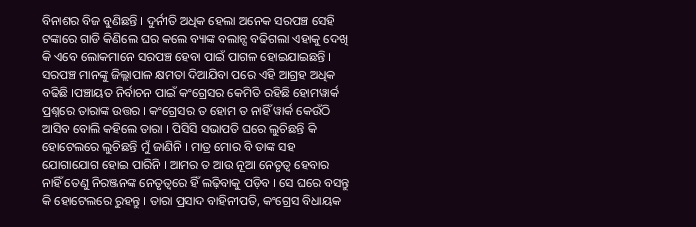ବିନାଶର ବିଜ ବୁଣିଛନ୍ତି । ଦୁର୍ନୀତି ଅଧିକ ହେଲା ଅନେକ ସରପଞ୍ଚ ସେହି ଟଙ୍କାରେ ଗାଡି କିଣିଲେ ଘର କଲେ ବ୍ୟାଙ୍କ ବଲାନ୍ସ ବଢିଗଲା ଏହାକୁ ଦେଖି କି ଏବେ ଲୋକମାନେ ସରପଞ୍ଚ ହେବା ପାଇଁ ପାଗଳ ହୋଇଯାଇଛନ୍ତି । ସରପଞ୍ଚ ମାନଙ୍କୁ ଜିଲ୍ଲାପାଳ କ୍ଷମତା ଦିଆଯିବା ପରେ ଏହି ଆଗ୍ରହ ଅଧିକ ବଢିଛି ।ପଞ୍ଚାୟତ ନିର୍ବାଚନ ପାଇଁ କଂଗ୍ରେସର କେମିତି ରହିଛି ହୋମୱାର୍କ ପ୍ରଶ୍ନରେ ତାରାଙ୍କ ଉତ୍ତର । କଂଗ୍ରେସର ତ ହୋମ ତ ନାହିଁ ୱାର୍କ କେଉଁଠି ଆସିବ ବୋଲି କହିଲେ ତାରା । ପିସିସି ସଭାପତି ଘରେ ଲୁଚିଛନ୍ତି କି ହୋଟେଲରେ ଲୁଚିଛନ୍ତି ମୁଁ ଜାଣିନି । ମାତ୍ର ମୋର ବି ତାଙ୍କ ସହ ଯୋଗାଯୋଗ ହୋଇ ପାରିନି । ଆମର ତ ଆଉ ନୂଆ ନେତୃତ୍ୱ ହେବାର ନାହିଁ ତେଣୁ ନିରଞ୍ଜନଙ୍କ ନେତୃତ୍ୱରେ ହିଁ ଲଢ଼ିବାକୁ ପଡ଼ିବ । ସେ ଘରେ ବସନ୍ତୁ କି ହୋଟେଲରେ ରୁହନ୍ତୁ । ତାରା ପ୍ରସାଦ ବାହିନୀପତି, କଂଗ୍ରେସ ବିଧାୟକ